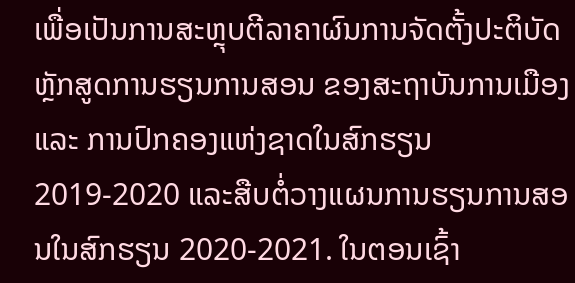ເພື່ອເປັນການສະຫຼຸບຕີລາຄາຜົນການຈັດຕັ້ງປະຕິບັດຫຼັກສູດການຮຽນການສອນ ຂອງສະຖາບັນການເມືອງ ແລະ ການປົກຄອງແຫ່ງຊາດໃນສົກຮຽນ 2019-2020 ແລະສືບຕໍ່ວາງແຜນການຮຽນການສອນໃນສົກຮຽນ 2020-2021. ໃນຕອນເຊົ້າ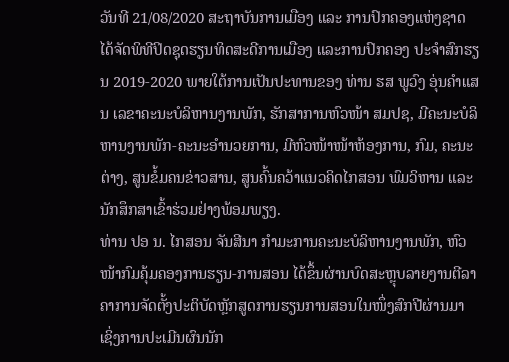ວັນທີ 21/08/2020 ສະຖາບັນການເມືອງ ແລະ ການປົກຄອງແຫ່ງຊາດ ໄດ້ຈັດພິທີປິດຊຸດຮຽນທິດສະດີການເມືອງ ແລະການປົກຄອງ ປະຈໍາສົກຮຽນ 2019-2020 ພາຍໃຕ້ການເປັນປະທານຂອງ ທ່ານ ຮສ ພູວົງ ອຸ່ນຄຳແສນ ເລຂາຄະນະບໍລິຫານງານພັກ, ຮັກສາການຫົວໜ້າ ສມປຊ, ມີຄະນະບໍລິຫານງານພັກ-ຄະນະອໍານວຍການ, ມີຫົວໜ້າໜ້າຫ້ອງການ, ກົມ, ຄະນະຕ່າງ, ສູນຂໍ້ມຄນຂ່າວສານ, ສູນຄົ້ນຄວ້າແນວຄິດໄກສອນ ພົມວິຫານ ແລະ ນັກສຶກສາເຂົ້າຮ່ວມຢ່າງພ້ອມພຽງ.
ທ່ານ ປອ ນ. ໄກສອນ ຈັນສີນາ ກໍາມະການຄະນະບໍລິຫານງານພັກ, ຫົວໜ້າກົມຄຸ້ມຄອງການຮຽນ-ການສອນ ໄດ້ຂຶ້ນຜ່ານບົດສະຫຼຸບລາຍງານຕີລາຄາການຈັດຕັ້ງປະຕິບັດຫຼັກສູດການຮຽນການສອນໃນໜຶ່ງສົກປີຜ່ານມາ ເຊິ່ງການປະເມີນຜົນນັກ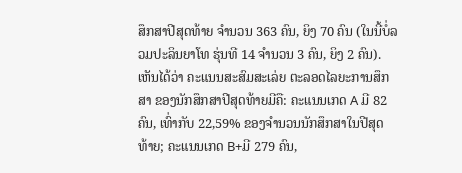ສຶກສາປີສຸດທ້າຍ ຈໍານວນ 363 ຄົນ, ຍິງ 70 ຄົນ (ໃນນີ້ບໍ່ລວມປະລິນຍາໂທ ຮຸ່ນທີ 14 ຈໍານວນ 3 ຄົນ, ຍິງ 2 ຄົນ). ເຫັນໄດ້ວ່າ ຄະແນນສະສົມສະເລ່ຍ ຕະລອດໄລຍະການສຶກສາ ຂອງນັກສຶກສາປີສຸດທ້າຍມີຄື: ຄະແນນເກດ A ມີ 82 ຄົນ, ເທົ່າກັບ 22,59% ຂອງຈໍານວນນັກສຶກສາໃນປີສຸດທ້າຍ; ຄະແນນເກດ B+ມີ 279 ຄົນ,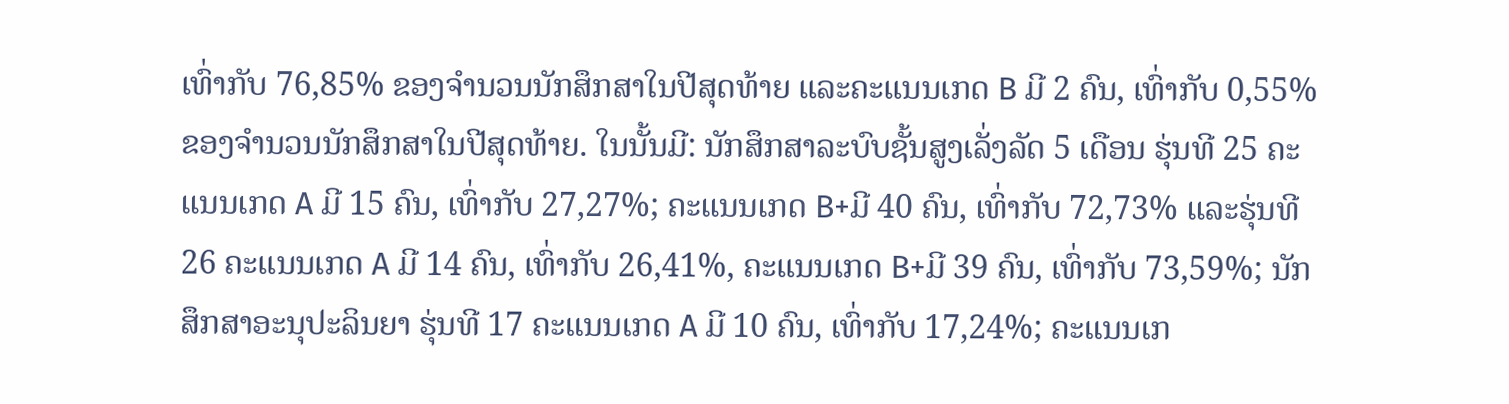ເທົ່າກັບ 76,85% ຂອງຈໍານວນນັກສຶກສາໃນປີສຸດທ້າຍ ແລະຄະແນນເກດ B ມີ 2 ຄົນ, ເທົ່າກັບ 0,55% ຂອງຈໍານວນນັກສຶກສາໃນປີສຸດທ້າຍ. ໃນນັ້ນມີ: ນັກສຶກສາລະບົບຊັ້ນສູງເລັ່ງລັດ 5 ເດືອນ ຮຸ່ນທີ 25 ຄະແນນເກດ A ມີ 15 ຄົນ, ເທົ່າກັບ 27,27%; ຄະແນນເກດ B+ມີ 40 ຄົນ, ເທົ່າກັບ 72,73% ແລະຮຸ່ນທີ 26 ຄະແນນເກດ A ມີ 14 ຄົນ, ເທົ່າກັບ 26,41%, ຄະແນນເກດ B+ມີ 39 ຄົນ, ເທົ່າກັບ 73,59%; ນັກສຶກສາອະນຸປະລິນຍາ ຮຸ່ນທີ 17 ຄະແນນເກດ A ມີ 10 ຄົນ, ເທົ່າກັບ 17,24%; ຄະແນນເກ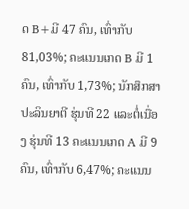ດ B+ມີ 47 ຄົນ, ເທົ່າກັບ 81,03%; ຄະແນນເກດ B ມີ 1 ຄົນ, ເທົ່າກັບ 1,73%; ນັກສຶກສາປະລິນຍາຕີ ຮຸ່ນທີ 22 ແລະຕໍ່ເນື່ອງ ຮຸ່ນທີ 13 ຄະແນນເກດ A ມີ 9 ຄົນ, ເທົ່າກັບ 6,47%; ຄະແນນ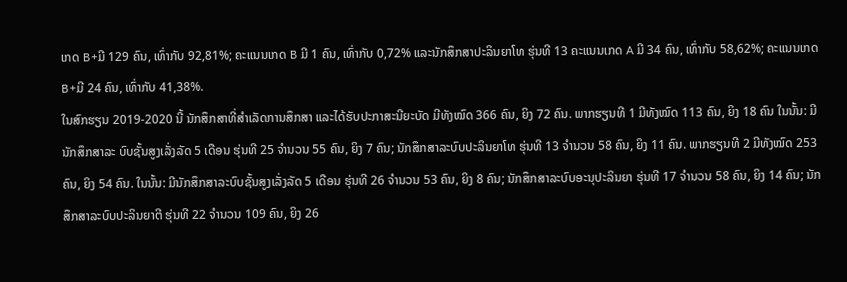ເກດ B+ມີ 129 ຄົນ, ເທົ່າກັບ 92,81%; ຄະແນນເກດ B ມີ 1 ຄົນ, ເທົ່າກັບ 0,72% ແລະນັກສຶກສາປະລິນຍາໂທ ຮຸ່ນທີ 13 ຄະແນນເກດ A ມີ 34 ຄົນ, ເທົ່າກັບ 58,62%; ຄະແນນເກດ B+ມີ 24 ຄົນ, ເທົ່າກັບ 41,38%.
ໃນສົກຮຽນ 2019-2020 ນີ້ ນັກສຶກສາທີ່ສໍາເລັດການສຶກສາ ແລະໄດ້ຮັບປະກາສະນີຍະບັດ ມີທັງໝົດ 366 ຄົນ, ຍິງ 72 ຄົນ. ພາກຮຽນທີ 1 ມີທັງໝົດ 113 ຄົນ, ຍິງ 18 ຄົນ ໃນນັ້ນ: ມີນັກສຶກສາລະ ບົບຊັ້ນສູງເລັ່ງລັດ 5 ເດືອນ ຮຸ່ນທີ 25 ຈໍານວນ 55 ຄົນ, ຍິງ 7 ຄົນ; ນັກສຶກສາລະບົບປະລິນຍາໂທ ຮຸ່ນທີ 13 ຈໍານວນ 58 ຄົນ, ຍິງ 11 ຄົນ. ພາກຮຽນທີ 2 ມີທັງໝົດ 253 ຄົນ, ຍິງ 54 ຄົນ. ໃນນັ້ນ: ມີນັກສຶກສາລະບົບຊັ້ນສູງເລັ່ງລັດ 5 ເດືອນ ຮຸ່ນທີ 26 ຈໍານວນ 53 ຄົນ, ຍິງ 8 ຄົນ; ນັກສຶກສາລະບົບອະນຸປະລິນຍາ ຮຸ່ນທີ 17 ຈໍານວນ 58 ຄົນ, ຍິງ 14 ຄົນ; ນັກສຶກສາລະບົບປະລິນຍາຕີ ຮຸ່ນທີ 22 ຈໍານວນ 109 ຄົນ, ຍິງ 26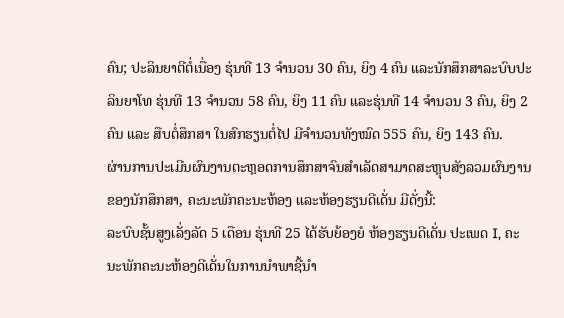ຄົນ; ປະລິນຍາຕີຕໍ່ເນື່ອງ ຮຸ່ນທີ 13 ຈໍານວນ 30 ຄົນ, ຍິງ 4 ຄົນ ແລະນັກສຶກສາລະບົບປະລິນຍາໂທ ຮຸ່ນທີ 13 ຈໍານວນ 58 ຄົນ, ຍິງ 11 ຄົນ ແລະຮຸ່ນທີ 14 ຈໍານວນ 3 ຄົນ, ຍິງ 2 ຄົນ ແລະ ສືບຕໍ່ສຶກສາ ໃນສົກຮຽນຕໍ່ໄປ ມີຈໍານວນທັງໝົດ 555 ຄົນ, ຍິງ 143 ຄົນ.
ຜ່ານການປະເມີນຜົນງານຕະຫຼອດການສຶກສາຈົນສໍາເລັດສາມາດສະຫຼຸບສັງລວມຜົນງານຂອງນັກສຶກສາ, ຄະນະພັກຄະນະຫ້ອງ ແລະຫ້ອງຮຽນດີເດັ່ນ ມີດັ່ງນີ້:
ລະບົບຊັ້ນສູງເລັ່ງລັດ 5 ເດືອນ ຮຸ່ນທີ 25 ໄດ້ຮັບຍ້ອງຍໍ ຫ້ອງຮຽນດີເດັ່ນ ປະເພດ I, ຄະນະພັກຄະນະຫ້ອງດີເດັ່ນໃນການນໍາພາຊີ້ນໍາ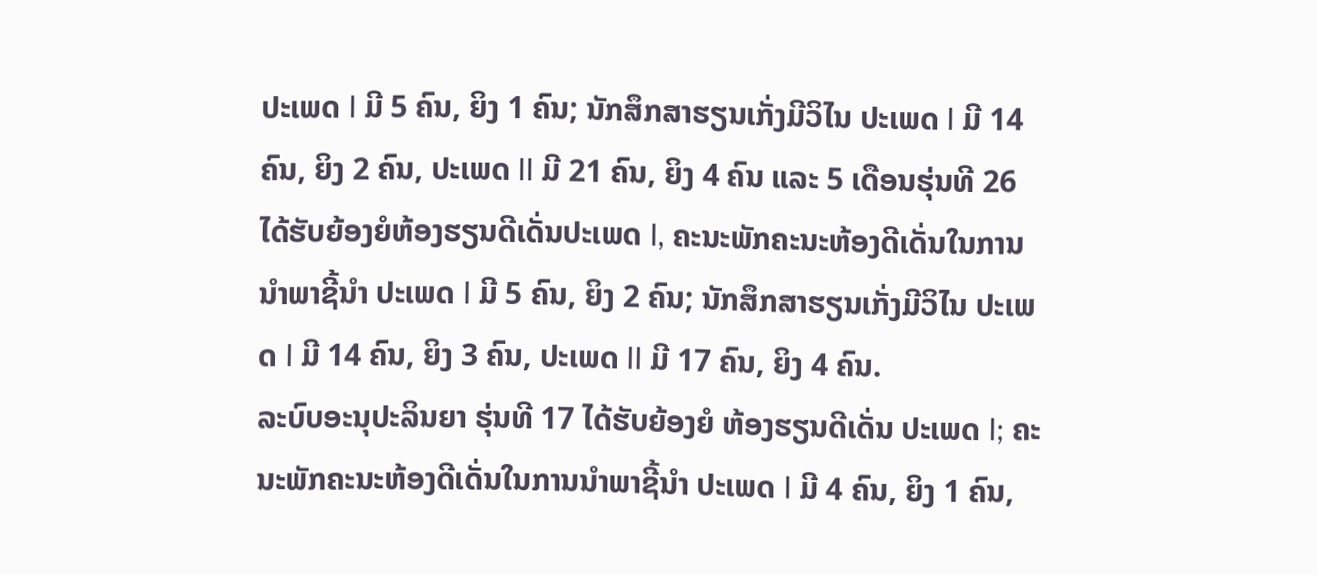ປະເພດ I ມີ 5 ຄົນ, ຍິງ 1 ຄົນ; ນັກສຶກສາຮຽນເກັ່ງມີວິໄນ ປະເພດ I ມີ 14 ຄົນ, ຍິງ 2 ຄົນ, ປະເພດ II ມີ 21 ຄົນ, ຍິງ 4 ຄົນ ແລະ 5 ເດືອນຮຸ່ນທີ 26 ໄດ້ຮັບຍ້ອງຍໍຫ້ອງຮຽນດີເດັ່ນປະເພດ I, ຄະນະພັກຄະນະຫ້ອງດີເດັ່ນໃນການນໍາພາຊີ້ນໍາ ປະເພດ I ມີ 5 ຄົນ, ຍິງ 2 ຄົນ; ນັກສຶກສາຮຽນເກັ່ງມີວິໄນ ປະເພດ I ມີ 14 ຄົນ, ຍິງ 3 ຄົນ, ປະເພດ II ມີ 17 ຄົນ, ຍິງ 4 ຄົນ.
ລະບົບອະນຸປະລິນຍາ ຮຸ່ນທີ 17 ໄດ້ຮັບຍ້ອງຍໍ ຫ້ອງຮຽນດີເດັ່ນ ປະເພດ I; ຄະນະພັກຄະນະຫ້ອງດີເດັ່ນໃນການນໍາພາຊີ້ນໍາ ປະເພດ I ມີ 4 ຄົນ, ຍິງ 1 ຄົນ,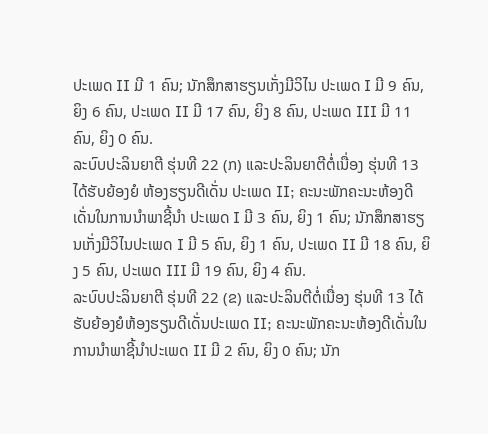ປະເພດ II ມີ 1 ຄົນ; ນັກສຶກສາຮຽນເກັ່ງມີວິໄນ ປະເພດ I ມີ 9 ຄົນ, ຍິງ 6 ຄົນ, ປະເພດ II ມີ 17 ຄົນ, ຍິງ 8 ຄົນ, ປະເພດ III ມີ 11 ຄົນ, ຍິງ 0 ຄົນ.
ລະບົບປະລິນຍາຕີ ຮຸ່ນທີ 22 (ກ) ແລະປະລິນຍາຕີຕໍ່ເນື່ອງ ຮຸ່ນທີ 13 ໄດ້ຮັບຍ້ອງຍໍ ຫ້ອງຮຽນດີເດັ່ນ ປະເພດ II; ຄະນະພັກຄະນະຫ້ອງດີເດັ່ນໃນການນໍາພາຊີ້ນໍາ ປະເພດ I ມີ 3 ຄົນ, ຍິງ 1 ຄົນ; ນັກສຶກສາຮຽນເກັ່ງມີວິໄນປະເພດ I ມີ 5 ຄົນ, ຍິງ 1 ຄົນ, ປະເພດ II ມີ 18 ຄົນ, ຍິງ 5 ຄົນ, ປະເພດ III ມີ 19 ຄົນ, ຍິງ 4 ຄົນ.
ລະບົບປະລິນຍາຕີ ຮຸ່ນທີ 22 (ຂ) ແລະປະລິນຕີຕໍ່ເນື່ອງ ຮຸ່ນທີ 13 ໄດ້ຮັບຍ້ອງຍໍຫ້ອງຮຽນດີເດັ່ນປະເພດ II; ຄະນະພັກຄະນະຫ້ອງດີເດັ່ນໃນການນໍາພາຊີ້ນໍາປະເພດ II ມີ 2 ຄົນ, ຍິງ 0 ຄົນ; ນັກ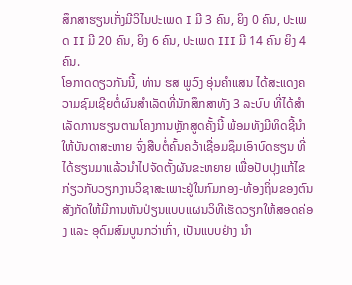ສຶກສາຮຽນເກັ່ງມີວິໄນປະເພດ I ມີ 3 ຄົນ, ຍິງ 0 ຄົນ, ປະເພດ II ມີ 20 ຄົນ, ຍິງ 6 ຄົນ, ປະເພດ III ມີ 14 ຄົນ ຍິງ 4 ຄົນ.
ໂອກາດດຽວກັນນີ້, ທ່ານ ຮສ ພູວົງ ອຸ່ນຄຳແສນ ໄດ້ສະແດງຄວາມຊົມເຊີຍຕໍ່ຜົນສຳເລັດທີ່ນັກສຶກສາທັງ 3 ລະບົບ ທີ່ໄດ້ສຳເລັດການຮຽນຕາມໂຄງການຫຼັກສູດຄັ້ງນີ້ ພ້ອມທັງມີທິດຊີ້ນຳໃຫ້ບັນດາສະຫາຍ ຈົ່ງສືບຕໍ່ຄົ້ນຄວ້າເຊື່ອມຊຶມເອົາບົດຮຽນ ທີ່ໄດ້ຮຽນມາແລ້ວນຳໄປຈັດຕັ້ງຜັນຂະຫຍາຍ ເພື່ອປັບປຸງແກ້ໄຂ ກ່ຽວກັບວຽກງານວິຊາສະເພາະຢູ່ໃນກົມກອງ-ທ້ອງຖິ່ນຂອງຕົນສັງກັດໃຫ້ມີການຫັນປ່ຽນແບບແຜນວິທີເຮັດວຽກໃຫ້ສອດຄ່ອງ ແລະ ອຸດົມສົມບູນກວ່າເກົ່າ, ເປັນແບບຢ່າງ ນຳ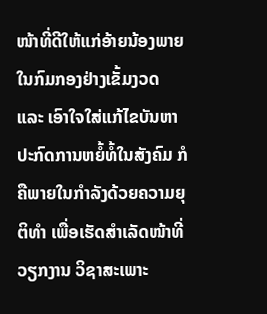ໜ້າທີ່ດີໃຫ້ແກ່ອ້າຍນ້ອງພາຍໃນກົມກອງຢ່າງເຂັ້ມງວດ ແລະ ເອົາໃຈໃສ່ແກ້ໄຂບັນຫາປະກົດການຫຍໍ້ທໍ້ໃນສັງຄົມ ກໍຄືພາຍໃນກຳລັງດ້ວຍຄວາມຍຸຕິທຳ ເພື່ອເຮັດສຳເລັດໜ້າທີ່ວຽກງານ ວິຊາສະເພາະ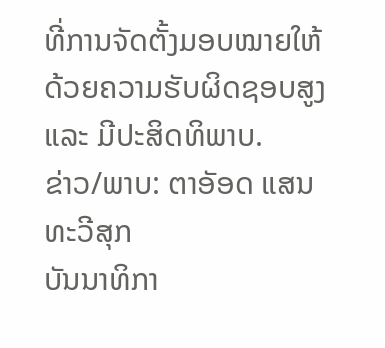ທີ່ການຈັດຕັ້ງມອບໝາຍໃຫ້ດ້ວຍຄວາມຮັບຜິດຊອບສູງ ແລະ ມີປະສິດທິພາບ.
ຂ່າວ/ພາບ: ຕາອັອດ ແສນທະວີສຸກ
ບັນນາທິກາ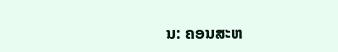ນ: ຄອນສະຫ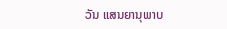ວັນ ແສນຍານຸພາບ